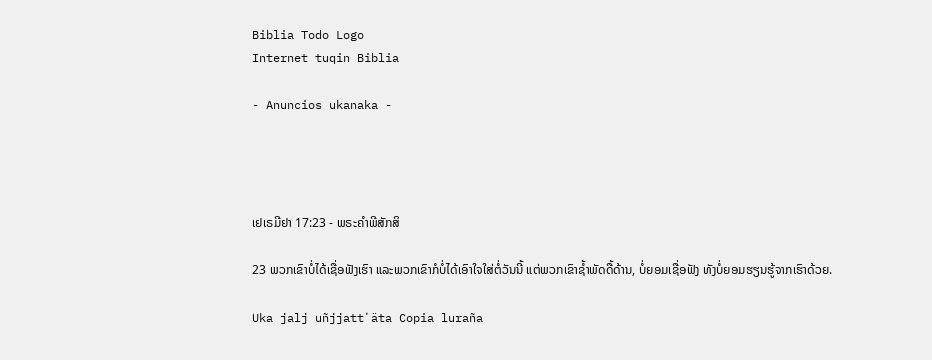Biblia Todo Logo
Internet tuqin Biblia

- Anuncios ukanaka -




ເຢເຣມີຢາ 17:23 - ພຣະຄຳພີສັກສິ

23 ພວກເຂົາບໍ່ໄດ້ເຊື່ອຟັງເຮົາ ແລະພວກເຂົາກໍບໍ່ໄດ້ເອົາໃຈໃສ່ຕໍ່ວັນນີ້ ແຕ່ພວກເຂົາຊໍ້າພັດດື້ດ້ານ, ບໍ່ຍອມເຊື່ອຟັງ ທັງບໍ່ຍອມຮຽນຮູ້ຈາກເຮົາດ້ວຍ.

Uka jalj uñjjattʼäta Copia luraña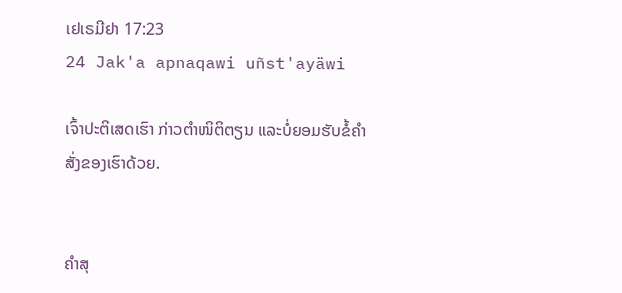ເຢເຣມີຢາ 17:23
24 Jak'a apnaqawi uñst'ayäwi

ເຈົ້າປະຕິເສດເຮົາ ກ່າວຕຳໜິຕິຕຽນ ແລະບໍ່ຍອມຮັບຂໍ້ຄຳສັ່ງຂອງເຮົາດ້ວຍ.


ຄຳສຸ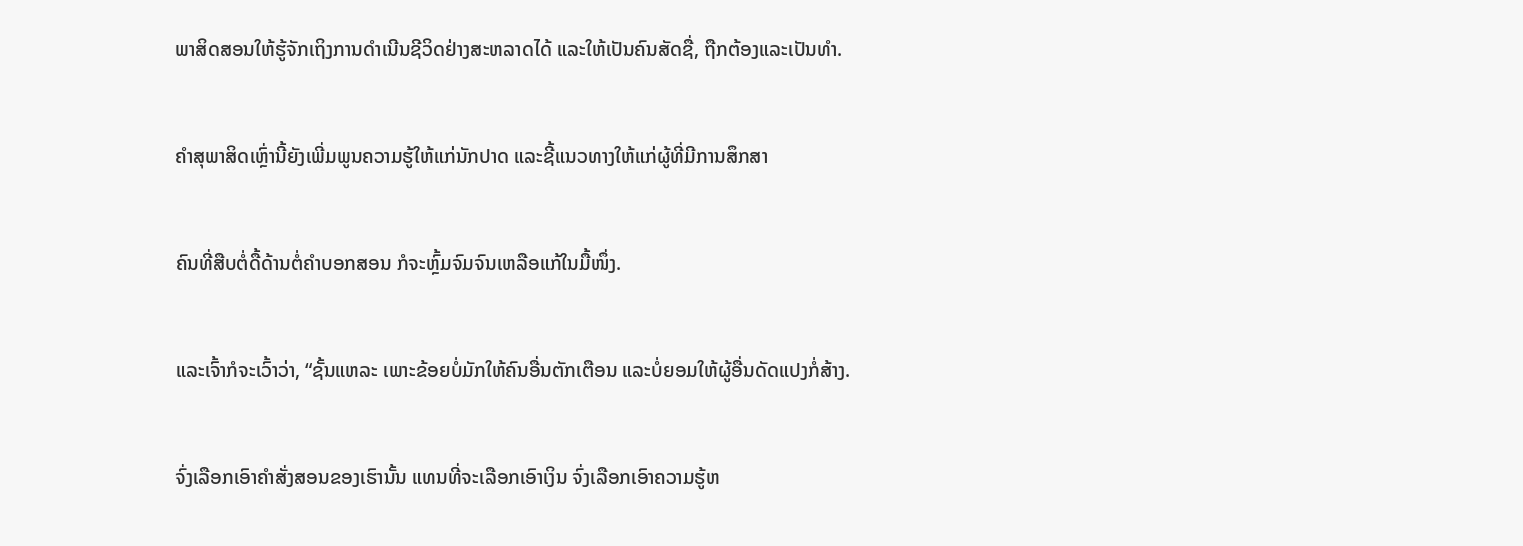ພາສິດສອນໃຫ້ຮູ້ຈັກເຖິງການດຳເນີນຊີວິດຢ່າງສະຫລາດໄດ້ ແລະໃຫ້ເປັນຄົນສັດຊື່, ຖືກຕ້ອງແລະເປັນທຳ.


ຄຳສຸພາສິດເຫຼົ່ານີ້ຍັງເພີ່ມພູນຄວາມຮູ້ໃຫ້ແກ່ນັກປາດ ແລະຊີ້ແນວທາງໃຫ້ແກ່ຜູ້ທີ່ມີການສຶກສາ


ຄົນທີ່ສືບຕໍ່ດື້ດ້ານຕໍ່ຄຳບອກສອນ ກໍຈະຫຼົ້ມຈົມຈົນເຫລືອແກ້ໃນມື້ໜຶ່ງ.


ແລະເຈົ້າກໍຈະເວົ້າວ່າ, “ຊັ້ນແຫລະ ເພາະຂ້ອຍບໍ່ມັກໃຫ້ຄົນອື່ນຕັກເຕືອນ ແລະບໍ່ຍອມໃຫ້ຜູ້ອື່ນດັດແປງກໍ່ສ້າງ.


ຈົ່ງເລືອກເອົາຄຳສັ່ງສອນຂອງເຮົານັ້ນ ແທນທີ່ຈະເລືອກເອົາເງິນ ຈົ່ງເລືອກເອົາຄວາມຮູ້ຫ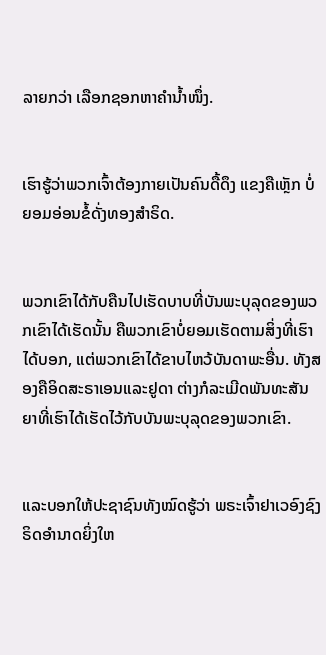ລາຍກວ່າ ເລືອກຊອກຫາຄຳນໍ້າໜຶ່ງ.


ເຮົາຮູ້ວ່າພວກເຈົ້າຕ້ອງກາຍເປັນຄົນດື້ດຶງ ແຂງຄືເຫຼັກ ບໍ່ຍອມອ່ອນຂໍ້ດັ່ງທອງສຳຣິດ.


ພວກເຂົາໄດ້ກັບຄືນໄປເຮັດບາບທີ່ບັນພະບຸລຸດຂອງພວກເຂົາໄດ້ເຮັດນັ້ນ ຄືພວກເຂົາບໍ່ຍອມເຮັດຕາມສິ່ງທີ່ເຮົາໄດ້ບອກ, ແຕ່ພວກເຂົາໄດ້ຂາບໄຫວ້ບັນດາພະອື່ນ. ທັງສອງຄືອິດສະຣາເອນແລະຢູດາ ຕ່າງກໍລະເມີດພັນທະສັນຍາທີ່ເຮົາໄດ້ເຮັດໄວ້ກັບບັນພະບຸລຸດຂອງພວກເຂົາ.


ແລະບອກໃຫ້ປະຊາຊົນທັງໝົດຮູ້ວ່າ ພຣະເຈົ້າຢາເວອົງຊົງຣິດອຳນາດຍິ່ງໃຫ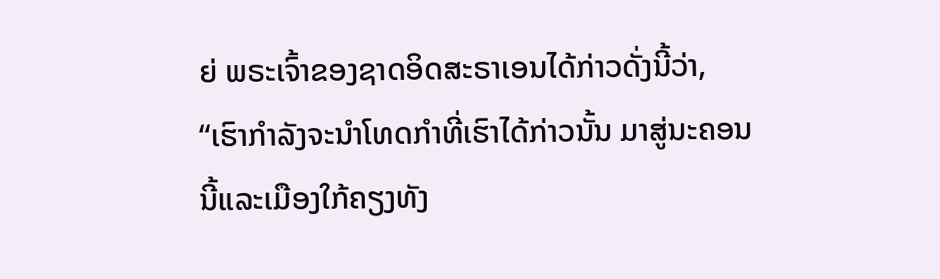ຍ່ ພຣະເຈົ້າຂອງຊາດອິດສະຣາເອນໄດ້ກ່າວດັ່ງນີ້ວ່າ, “ເຮົາກຳລັງຈະນຳໂທດກຳທີ່ເຮົາໄດ້ກ່າວນັ້ນ ມາສູ່ນະຄອນນີ້ແລະເມືອງໃກ້ຄຽງທັງ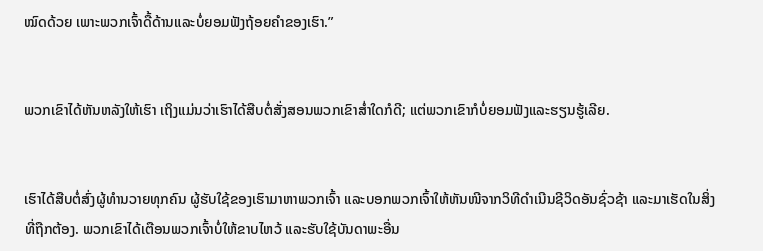ໝົດດ້ວຍ ເພາະພວກເຈົ້າດື້ດ້ານແລະບໍ່ຍອມຟັງຖ້ອຍຄຳຂອງເຮົາ.”


ພວກເຂົາໄດ້ຫັນຫລັງໃຫ້ເຮົາ ເຖິງແມ່ນວ່າເຮົາໄດ້ສືບຕໍ່ສັ່ງສອນພວກເຂົາສໍ່າໃດກໍດີ; ແຕ່ພວກເຂົາກໍບໍ່ຍອມຟັງແລະຮຽນຮູ້ເລີຍ.


ເຮົາໄດ້ສືບຕໍ່ສົ່ງຜູ້ທຳນວາຍທຸກຄົນ ຜູ້ຮັບໃຊ້ຂອງເຮົາມາຫາພວກເຈົ້າ ແລະບອກພວກເຈົ້າໃຫ້ຫັນໜີຈາກວິທີດຳເນີນຊີວິດອັນຊົ່ວຊ້າ ແລະມາເຮັດໃນສິ່ງທີ່ຖືກຕ້ອງ. ພວກເຂົາໄດ້ເຕືອນພວກເຈົ້າບໍ່ໃຫ້ຂາບໄຫວ້ ແລະຮັບໃຊ້ບັນດາພະອື່ນ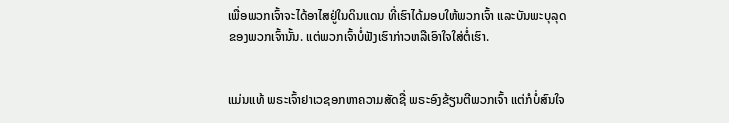ເພື່ອພວກເຈົ້າຈະໄດ້ອາໄສຢູ່ໃນດິນແດນ ທີ່ເຮົາໄດ້ມອບໃຫ້ພວກເຈົ້າ ແລະບັນພະບຸລຸດຂອງພວກເຈົ້ານັ້ນ. ແຕ່ພວກເຈົ້າບໍ່ຟັງເຮົາກ່າວຫລືເອົາໃຈໃສ່ຕໍ່ເຮົາ.


ແມ່ນແທ້ ພຣະເຈົ້າຢາເວຊອກຫາຄວາມສັດຊື່ ພຣະອົງຂ້ຽນຕີພວກເຈົ້າ ແຕ່ກໍບໍ່ສົນໃຈ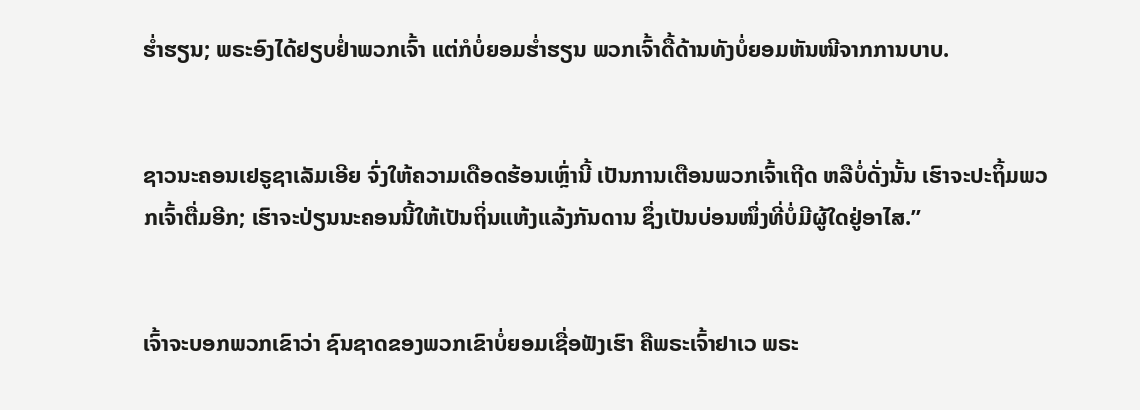ຮໍ່າຮຽນ; ພຣະອົງໄດ້ຢຽບຢໍ່າພວກເຈົ້າ ແຕ່ກໍບໍ່ຍອມຮໍ່າຮຽນ ພວກເຈົ້າດື້ດ້ານທັງບໍ່ຍອມຫັນໜີຈາກການບາບ.


ຊາວນະຄອນເຢຣູຊາເລັມເອີຍ ຈົ່ງໃຫ້ຄວາມເດືອດຮ້ອນເຫຼົ່ານີ້ ເປັນການເຕືອນພວກເຈົ້າເຖີດ ຫລືບໍ່ດັ່ງນັ້ນ ເຮົາຈະປະຖິ້ມພວກເຈົ້າຕື່ມອີກ; ເຮົາຈະປ່ຽນນະຄອນນີ້ໃຫ້ເປັນຖິ່ນແຫ້ງແລ້ງກັນດານ ຊຶ່ງເປັນບ່ອນໜຶ່ງທີ່ບໍ່ມີຜູ້ໃດຢູ່ອາໄສ.”


ເຈົ້າຈະບອກພວກເຂົາວ່າ ຊົນຊາດຂອງພວກເຂົາບໍ່ຍອມເຊື່ອຟັງເຮົາ ຄືພຣະເຈົ້າຢາເວ ພຣະ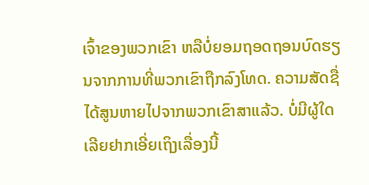ເຈົ້າຂອງພວກເຂົາ ຫລືບໍ່ຍອມຖອດຖອນບົດຮຽນຈາກການທີ່ພວກເຂົາຖືກລົງໂທດ. ຄວາມສັດຊື່ໄດ້ສູນຫາຍໄປຈາກພວກເຂົາສາແລ້ວ. ບໍ່ມີຜູ້ໃດເລີຍຢາກເອີ່ຍເຖິງເລື່ອງນີ້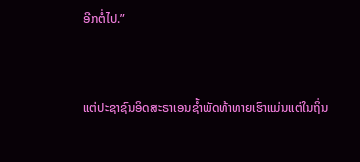ອີກຕໍ່ໄປ.”


ແຕ່ປະຊາຊົນອິດສະຣາເອນຊໍ້າພັດທ້າທາຍເຮົາແມ່ນແຕ່ໃນຖິ່ນ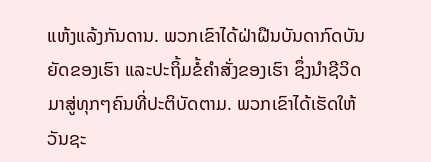ແຫ້ງແລ້ງກັນດານ. ພວກເຂົາໄດ້ຝ່າຝືນບັນດາກົດບັນຍັດຂອງເຮົາ ແລະປະຖິ້ມຂໍ້ຄຳສັ່ງຂອງເຮົາ ຊຶ່ງນຳຊີວິດມາສູ່ທຸກໆຄົນທີ່ປະຕິບັດຕາມ. ພວກເຂົາໄດ້ເຮັດໃຫ້ວັນຊະ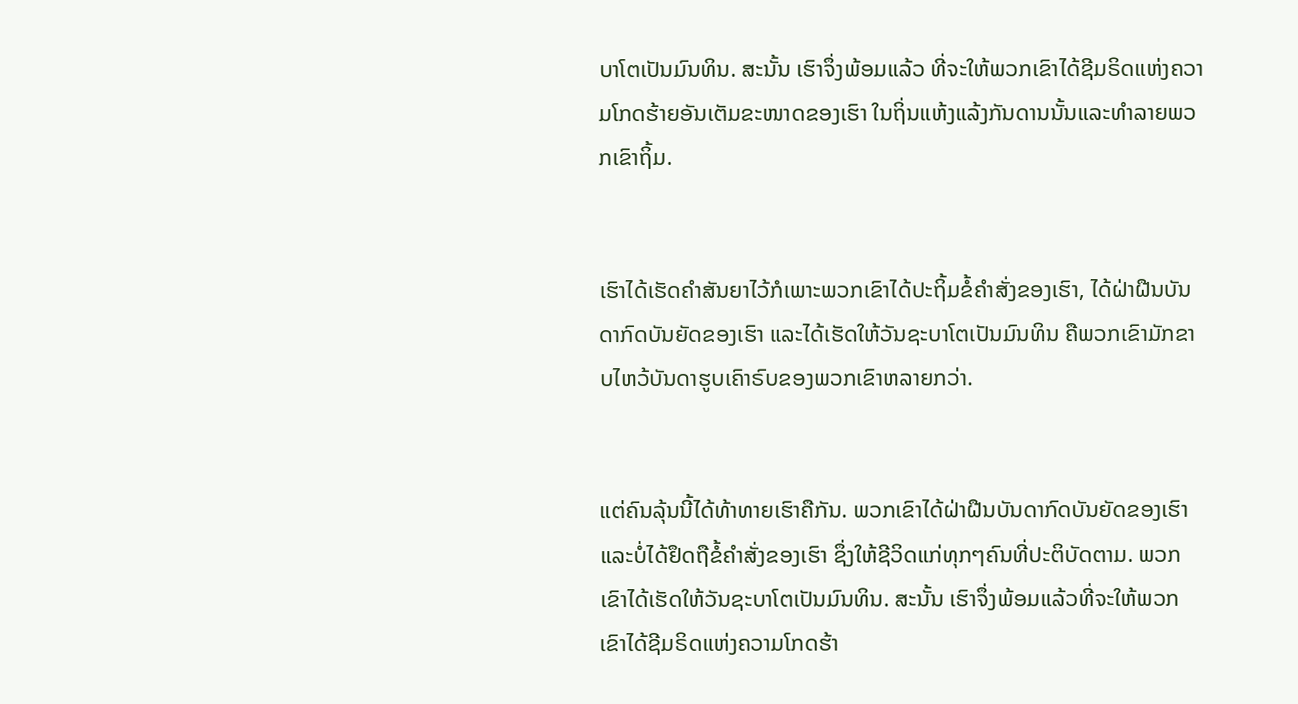ບາໂຕເປັນມົນທິນ. ສະນັ້ນ ເຮົາຈຶ່ງພ້ອມແລ້ວ ທີ່ຈະໃຫ້ພວກເຂົາໄດ້ຊີມຣິດແຫ່ງຄວາມໂກດຮ້າຍອັນເຕັມຂະໜາດຂອງເຮົາ ໃນຖິ່ນແຫ້ງແລ້ງກັນດານນັ້ນແລະທຳລາຍພວກເຂົາຖິ້ມ.


ເຮົາໄດ້ເຮັດຄຳສັນຍາໄວ້ກໍເພາະພວກເຂົາໄດ້ປະຖິ້ມຂໍ້ຄຳສັ່ງຂອງເຮົາ, ໄດ້ຝ່າຝືນບັນດາກົດບັນຍັດຂອງເຮົາ ແລະໄດ້ເຮັດໃຫ້ວັນຊະບາໂຕເປັນມົນທິນ ຄືພວກເຂົາມັກຂາບໄຫວ້ບັນດາຮູບເຄົາຣົບຂອງພວກເຂົາຫລາຍກວ່າ.


ແຕ່ຄົນລຸ້ນນີ້ໄດ້ທ້າທາຍເຮົາຄືກັນ. ພວກເຂົາໄດ້ຝ່າຝືນບັນດາກົດບັນຍັດຂອງເຮົາ ແລະບໍ່ໄດ້ຢຶດຖືຂໍ້ຄຳສັ່ງຂອງເຮົາ ຊຶ່ງໃຫ້ຊີວິດແກ່ທຸກໆຄົນທີ່ປະຕິບັດຕາມ. ພວກເຂົາໄດ້ເຮັດໃຫ້ວັນຊະບາໂຕເປັນມົນທິນ. ສະນັ້ນ ເຮົາຈຶ່ງພ້ອມແລ້ວທີ່ຈະໃຫ້ພວກເຂົາໄດ້ຊີມຣິດແຫ່ງຄວາມໂກດຮ້າ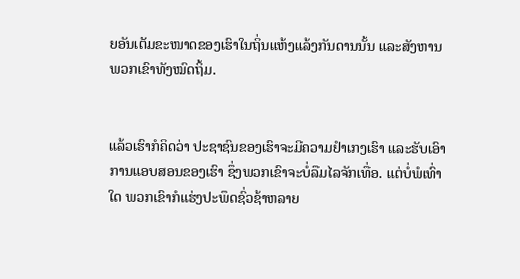ຍອັນເຕັມຂະໜາດຂອງເຮົາໃນຖິ່ນແຫ້ງແລ້ງກັນດານນັ້ນ ແລະສັງຫານພວກເຂົາທັງໝົດຖິ້ມ.


ແລ້ວເຮົາກໍຄິດວ່າ ປະຊາຊົນຂອງເຮົາຈະມີຄວາມຢຳເກງເຮົາ ແລະຮັບເອົາການແອບສອນຂອງເຮົາ ຊຶ່ງພວກເຂົາຈະບໍ່ລືມໄລຈັກເທື່ອ. ແຕ່ບໍ່ພໍເທົ່າໃດ ພວກເຂົາກໍແຮ່ງປະພຶດຊົ່ວຊ້າຫລາຍ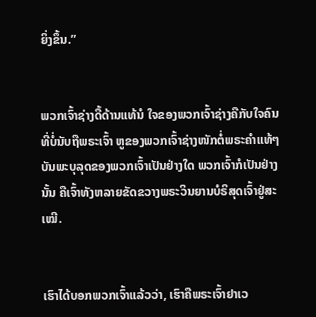ຍິ່ງຂຶ້ນ.”


ພວກເຈົ້າຊ່າງດື້ດ້ານແທ້ນໍ ໃຈຂອງພວກເຈົ້າຊ່າງຄືກັບໃຈຄົນທີ່ບໍ່ນັບຖືພຣະເຈົ້າ ຫູຂອງພວກເຈົ້າຊ່າງໜັກຕໍ່ພຣະຄຳແທ້ໆ ບັນພະບຸລຸດຂອງພວກເຈົ້າເປັນຢ່າງໃດ ພວກເຈົ້າກໍເປັນຢ່າງນັ້ນ ຄືເຈົ້າທັງຫລາຍຂັດຂວາງພຣະວິນຍານບໍຣິສຸດເຈົ້າຢູ່ສະເໝີ.


ເຮົາໄດ້ບອກພວກເຈົ້າແລ້ວວ່າ, ເຮົາຄືພຣະເຈົ້າຢາເວ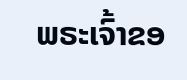ພຣະເຈົ້າຂອ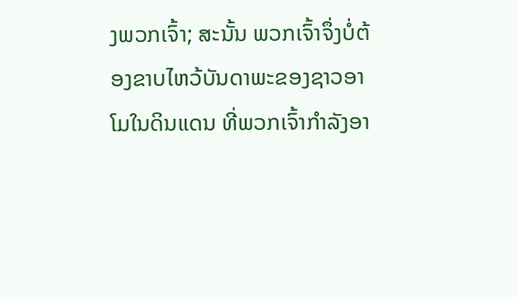ງພວກເຈົ້າ; ສະນັ້ນ ພວກເຈົ້າຈຶ່ງບໍ່ຕ້ອງຂາບໄຫວ້ບັນດາພະຂອງຊາວອາໂມໃນດິນແດນ ທີ່ພວກເຈົ້າກຳລັງອາ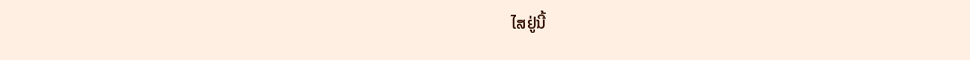ໄສຢູ່ນີ້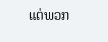ແຕ່ພວກ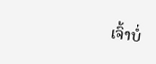ເຈົ້າບໍ່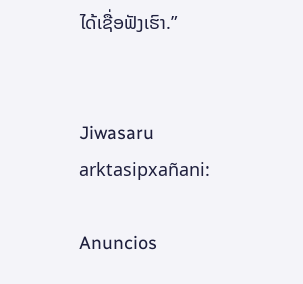ໄດ້ເຊື່ອຟັງເຮົາ.”


Jiwasaru arktasipxañani:

Anuncios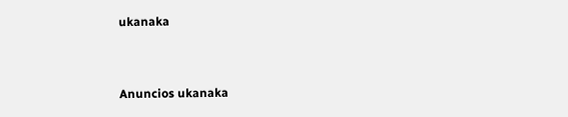ukanaka


Anuncios ukanaka